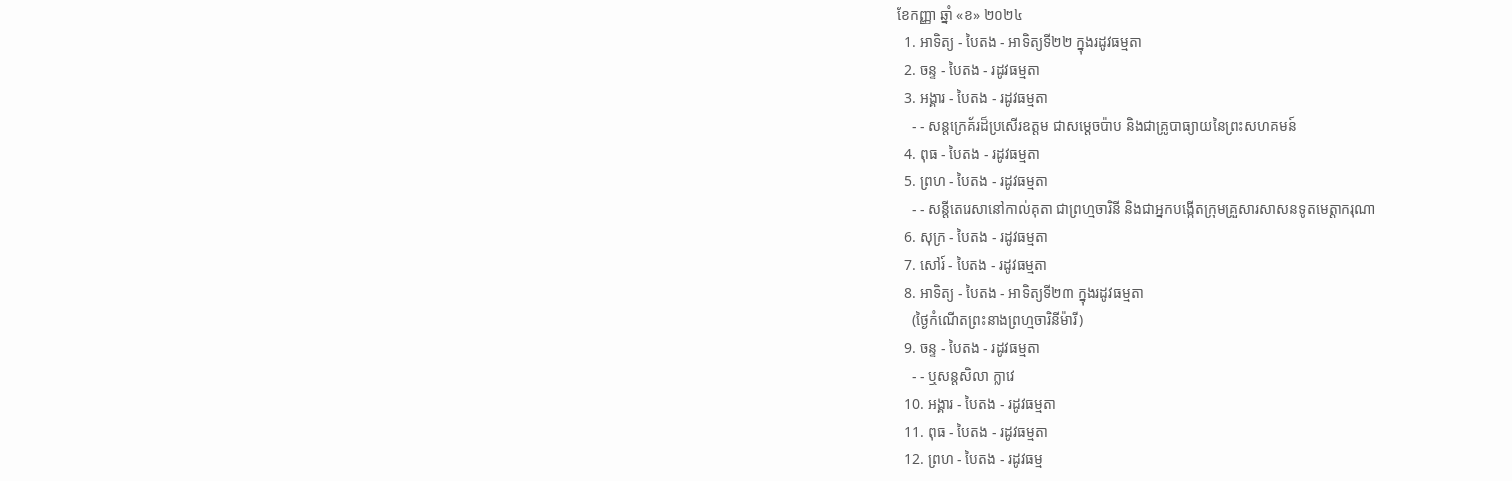ខែកញ្ញា ឆ្នាំ «ខ» ២០២៤
  1. អាទិត្យ - បៃតង - អាទិត្យទី២២ ក្នុងរដូវធម្មតា
  2. ចន្ទ - បៃតង - រដូវធម្មតា
  3. អង្គារ - បៃតង - រដូវធម្មតា
    - - សន្តក្រេគ័រដ៏ប្រសើរឧត្តម ជាសម្ដេចប៉ាប និងជាគ្រូបាធ្យាយនៃព្រះសហគមន៍
  4. ពុធ - បៃតង - រដូវធម្មតា
  5. ព្រហ - បៃតង - រដូវធម្មតា
    - - សន្តីតេរេសានៅកាល់គុតា ជាព្រហ្មចារិនី និងជាអ្នកបង្កើតក្រុមគ្រួសារសាសនទូតមេត្ដាករុណា
  6. សុក្រ - បៃតង - រដូវធម្មតា
  7. សៅរ៍ - បៃតង - រដូវធម្មតា
  8. អាទិត្យ - បៃតង - អាទិត្យទី២៣ ក្នុងរដូវធម្មតា
    (ថ្ងៃកំណើតព្រះនាងព្រហ្មចារិនីម៉ារី)
  9. ចន្ទ - បៃតង - រដូវធម្មតា
    - - ឬសន្តសិលា ក្លាវេ
  10. អង្គារ - បៃតង - រដូវធម្មតា
  11. ពុធ - បៃតង - រដូវធម្មតា
  12. ព្រហ - បៃតង - រដូវធម្ម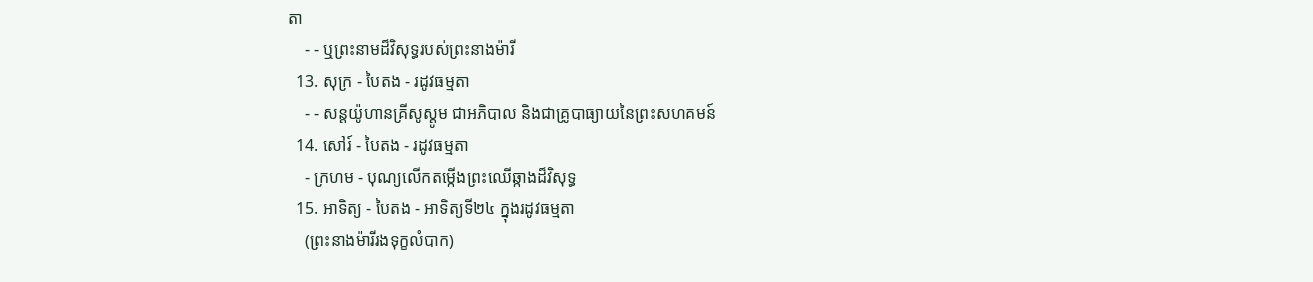តា
    - - ឬព្រះនាមដ៏វិសុទ្ធរបស់ព្រះនាងម៉ារី
  13. សុក្រ - បៃតង - រដូវធម្មតា
    - - សន្តយ៉ូហានគ្រីសូស្តូម ជាអភិបាល និងជាគ្រូបាធ្យាយនៃព្រះសហគមន៍
  14. សៅរ៍ - បៃតង - រដូវធម្មតា
    - ក្រហម - បុណ្យលើកតម្កើងព្រះឈើឆ្កាងដ៏វិសុទ្ធ
  15. អាទិត្យ - បៃតង - អាទិត្យទី២៤ ក្នុងរដូវធម្មតា
    (ព្រះនាងម៉ារីរងទុក្ខលំបាក)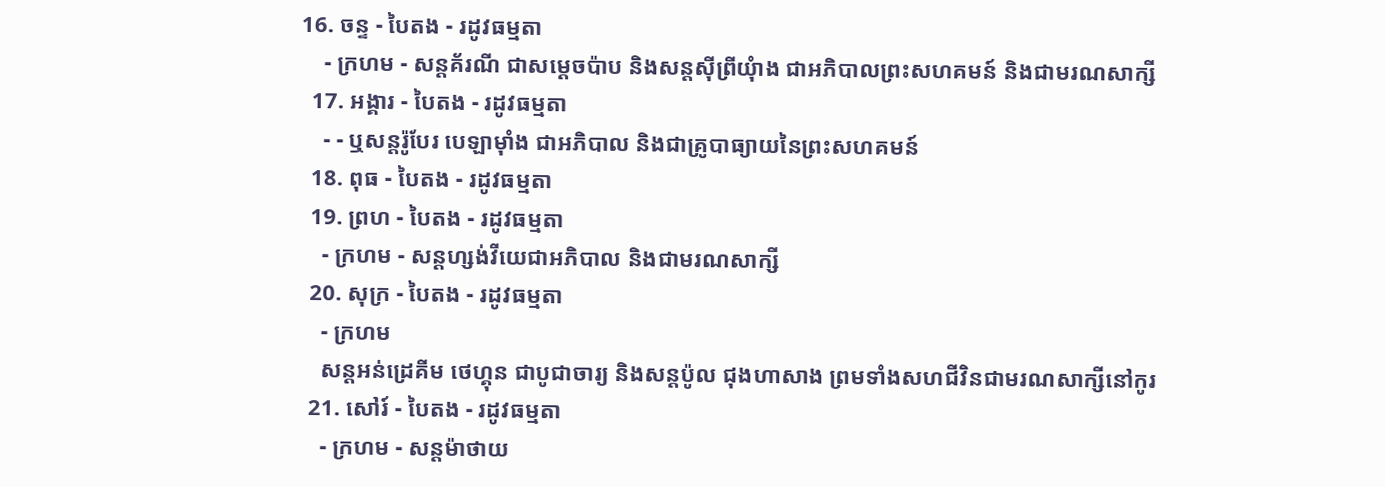16. ចន្ទ - បៃតង - រដូវធម្មតា
    - ក្រហម - សន្តគ័រណី ជាសម្ដេចប៉ាប និងសន្តស៊ីព្រីយុំាង ជាអភិបាលព្រះសហគមន៍ និងជាមរណសាក្សី
  17. អង្គារ - បៃតង - រដូវធម្មតា
    - - ឬសន្តរ៉ូបែរ បេឡាម៉ាំង ជាអភិបាល និងជាគ្រូបាធ្យាយនៃព្រះសហគមន៍
  18. ពុធ - បៃតង - រដូវធម្មតា
  19. ព្រហ - បៃតង - រដូវធម្មតា
    - ក្រហម - សន្តហ្សង់វីយេជាអភិបាល និងជាមរណសាក្សី
  20. សុក្រ - បៃតង - រដូវធម្មតា
    - ក្រហម
    សន្តអន់ដ្រេគីម ថេហ្គុន ជាបូជាចារ្យ និងសន្តប៉ូល ជុងហាសាង ព្រមទាំងសហជីវិនជាមរណសាក្សីនៅកូរ
  21. សៅរ៍ - បៃតង - រដូវធម្មតា
    - ក្រហម - សន្តម៉ាថាយ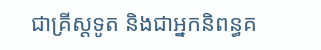ជាគ្រីស្តទូត និងជាអ្នកនិពន្ធគ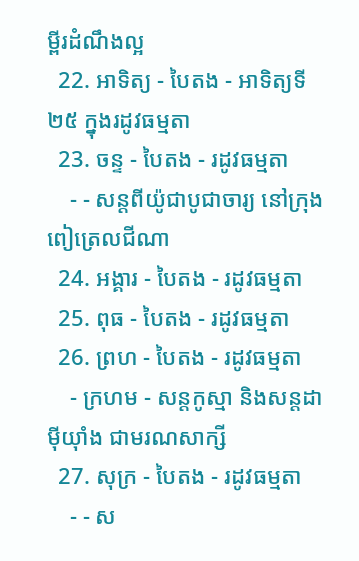ម្ពីរដំណឹងល្អ
  22. អាទិត្យ - បៃតង - អាទិត្យទី២៥ ក្នុងរដូវធម្មតា
  23. ចន្ទ - បៃតង - រដូវធម្មតា
    - - សន្តពីយ៉ូជាបូជាចារ្យ នៅក្រុងពៀត្រេលជីណា
  24. អង្គារ - បៃតង - រដូវធម្មតា
  25. ពុធ - បៃតង - រដូវធម្មតា
  26. ព្រហ - បៃតង - រដូវធម្មតា
    - ក្រហម - សន្តកូស្មា និងសន្តដាម៉ីយុាំង ជាមរណសាក្សី
  27. សុក្រ - បៃតង - រដូវធម្មតា
    - - ស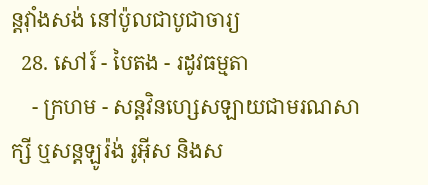ន្តវុាំងសង់ នៅប៉ូលជាបូជាចារ្យ
  28. សៅរ៍ - បៃតង - រដូវធម្មតា
    - ក្រហម - សន្តវិនហ្សេសឡាយជាមរណសាក្សី ឬសន្តឡូរ៉ង់ រូអ៊ីស និងស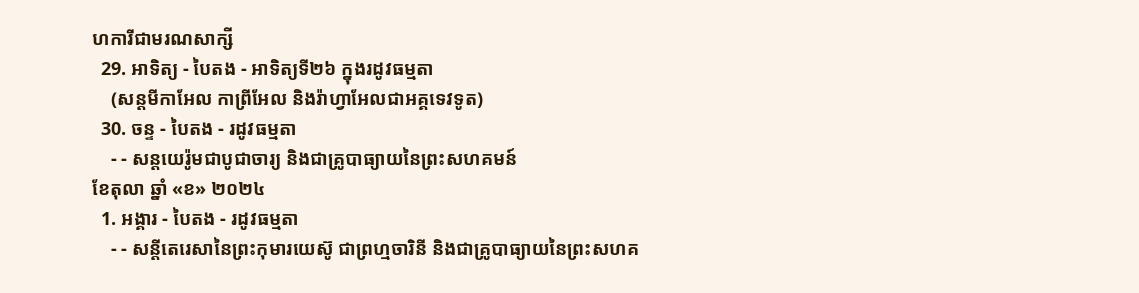ហការីជាមរណសាក្សី
  29. អាទិត្យ - បៃតង - អាទិត្យទី២៦ ក្នុងរដូវធម្មតា
    (សន្តមីកាអែល កាព្រីអែល និងរ៉ាហ្វាអែលជាអគ្គទេវទូត)
  30. ចន្ទ - បៃតង - រដូវធម្មតា
    - - សន្ដយេរ៉ូមជាបូជាចារ្យ និងជាគ្រូបាធ្យាយនៃព្រះសហគមន៍
ខែតុលា ឆ្នាំ «ខ» ២០២៤
  1. អង្គារ - បៃតង - រដូវធម្មតា
    - - សន្តីតេរេសានៃព្រះកុមារយេស៊ូ ជាព្រហ្មចារិនី និងជាគ្រូបាធ្យាយនៃព្រះសហគ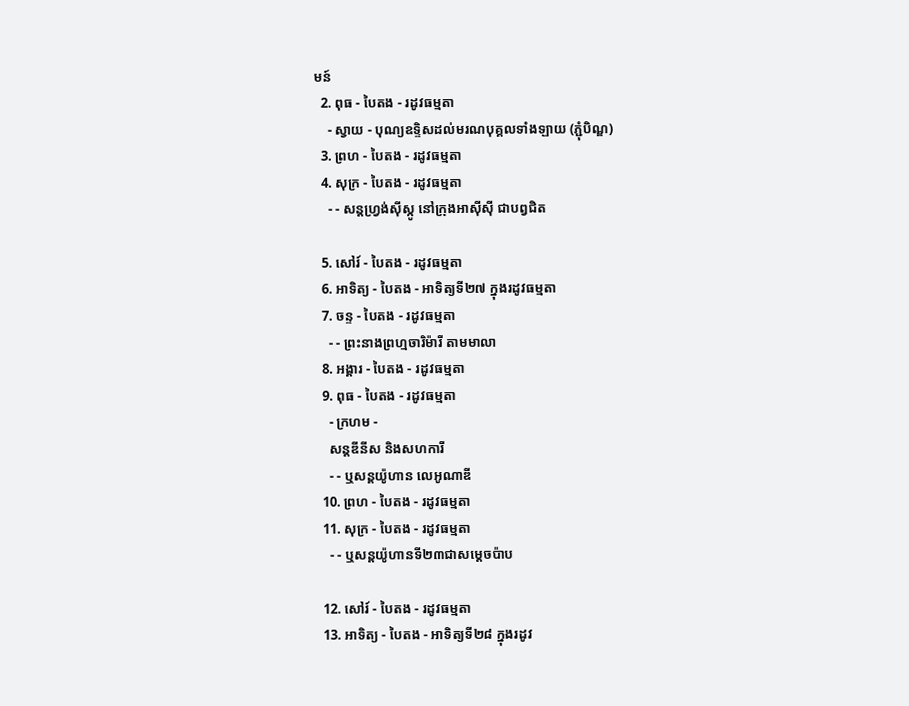មន៍
  2. ពុធ - បៃតង - រដូវធម្មតា
    - ស្វាយ - បុណ្យឧទ្ទិសដល់មរណបុគ្គលទាំងឡាយ (ភ្ជុំបិណ្ឌ)
  3. ព្រហ - បៃតង - រដូវធម្មតា
  4. សុក្រ - បៃតង - រដូវធម្មតា
    - - សន្តហ្វ្រង់ស៊ីស្កូ នៅក្រុងអាស៊ីស៊ី ជាបព្វជិត

  5. សៅរ៍ - បៃតង - រដូវធម្មតា
  6. អាទិត្យ - បៃតង - អាទិត្យទី២៧ ក្នុងរដូវធម្មតា
  7. ចន្ទ - បៃតង - រដូវធម្មតា
    - - ព្រះនាងព្រហ្មចារិម៉ារី តាមមាលា
  8. អង្គារ - បៃតង - រដូវធម្មតា
  9. ពុធ - បៃតង - រដូវធម្មតា
    - ក្រហម -
    សន្តឌីនីស និងសហការី
    - - ឬសន្តយ៉ូហាន លេអូណាឌី
  10. ព្រហ - បៃតង - រដូវធម្មតា
  11. សុក្រ - បៃតង - រដូវធម្មតា
    - - ឬសន្តយ៉ូហានទី២៣ជាសម្តេចប៉ាប

  12. សៅរ៍ - បៃតង - រដូវធម្មតា
  13. អាទិត្យ - បៃតង - អាទិត្យទី២៨ ក្នុងរដូវ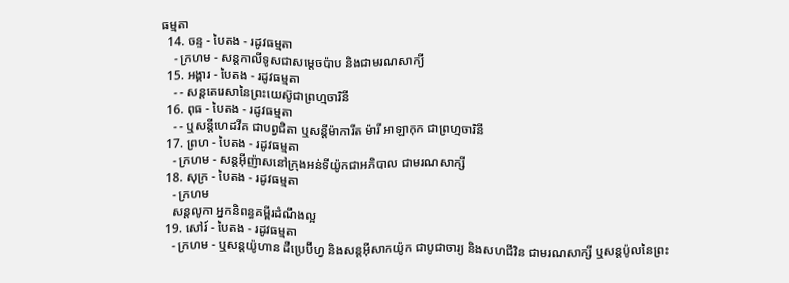ធម្មតា
  14. ចន្ទ - បៃតង - រដូវធម្មតា
    - ក្រហម - សន្ដកាលីទូសជាសម្ដេចប៉ាប និងជាមរណសាក្យី
  15. អង្គារ - បៃតង - រដូវធម្មតា
    - - សន្តតេរេសានៃព្រះយេស៊ូជាព្រហ្មចារិនី
  16. ពុធ - បៃតង - រដូវធម្មតា
    - - ឬសន្ដីហេដវីគ ជាបព្វជិតា ឬសន្ដីម៉ាការីត ម៉ារី អាឡាកុក ជាព្រហ្មចារិនី
  17. ព្រហ - បៃតង - រដូវធម្មតា
    - ក្រហម - សន្តអ៊ីញ៉ាសនៅក្រុងអន់ទីយ៉ូកជាអភិបាល ជាមរណសាក្សី
  18. សុក្រ - បៃតង - រដូវធម្មតា
    - ក្រហម
    សន្តលូកា អ្នកនិពន្ធគម្ពីរដំណឹងល្អ
  19. សៅរ៍ - បៃតង - រដូវធម្មតា
    - ក្រហម - ឬសន្ដយ៉ូហាន ដឺប្រេប៊ីហ្វ និងសន្ដអ៊ីសាកយ៉ូក ជាបូជាចារ្យ និងសហជីវិន ជាមរណសាក្សី ឬសន្ដប៉ូលនៃព្រះ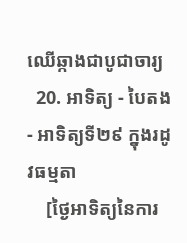ឈើឆ្កាងជាបូជាចារ្យ
  20. អាទិត្យ - បៃតង - អាទិត្យទី២៩ ក្នុងរដូវធម្មតា
    [ថ្ងៃអាទិត្យនៃការ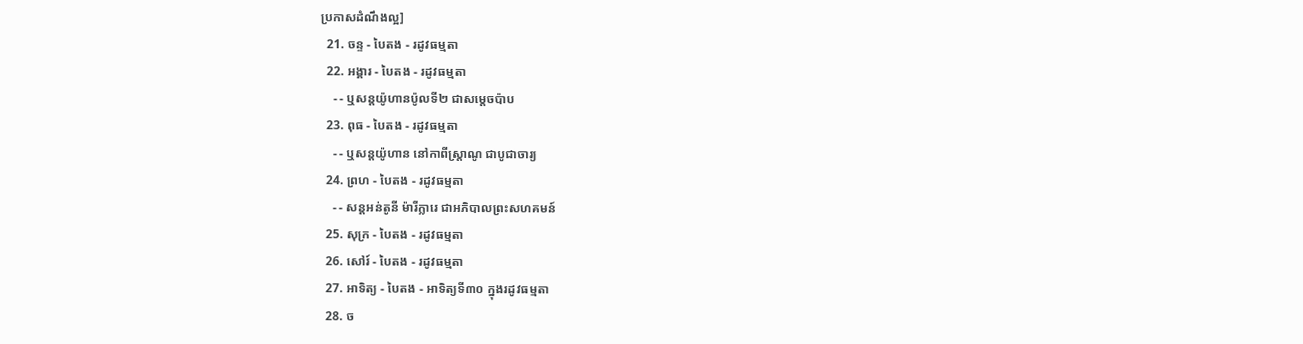ប្រកាសដំណឹងល្អ]
  21. ចន្ទ - បៃតង - រដូវធម្មតា
  22. អង្គារ - បៃតង - រដូវធម្មតា
    - - ឬសន្តយ៉ូហានប៉ូលទី២ ជាសម្ដេចប៉ាប
  23. ពុធ - បៃតង - រដូវធម្មតា
    - - ឬសន្ដយ៉ូហាន នៅកាពីស្រ្ដាណូ ជាបូជាចារ្យ
  24. ព្រហ - បៃតង - រដូវធម្មតា
    - - សន្តអន់តូនី ម៉ារីក្លារេ ជាអភិបាលព្រះសហគមន៍
  25. សុក្រ - បៃតង - រដូវធម្មតា
  26. សៅរ៍ - បៃតង - រដូវធម្មតា
  27. អាទិត្យ - បៃតង - អាទិត្យទី៣០ ក្នុងរដូវធម្មតា
  28. ច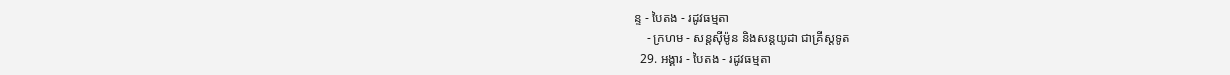ន្ទ - បៃតង - រដូវធម្មតា
    - ក្រហម - សន្ដស៊ីម៉ូន និងសន្ដយូដា ជាគ្រីស្ដទូត
  29. អង្គារ - បៃតង - រដូវធម្មតា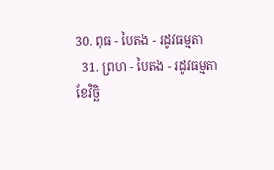30. ពុធ - បៃតង - រដូវធម្មតា
  31. ព្រហ - បៃតង - រដូវធម្មតា
ខែវិច្ឆិ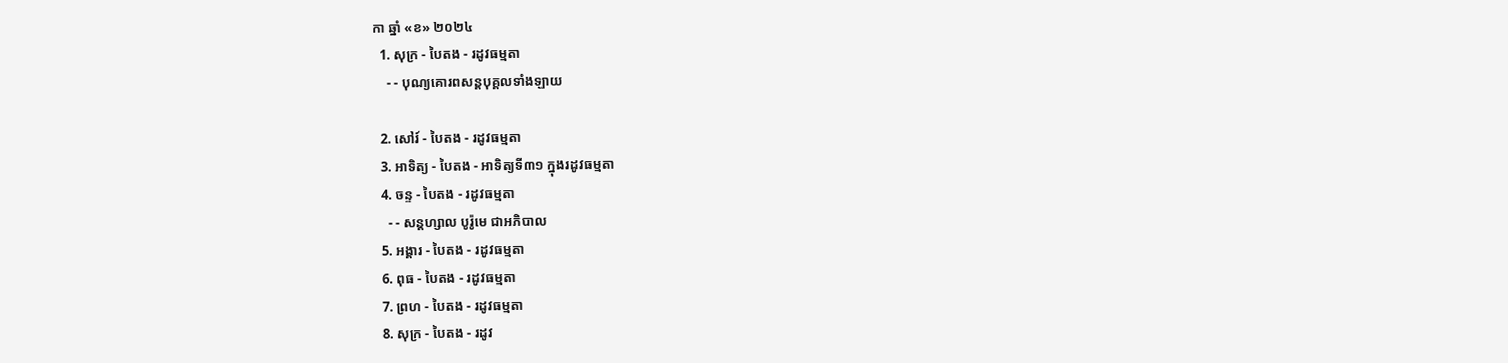កា ឆ្នាំ «ខ» ២០២៤
  1. សុក្រ - បៃតង - រដូវធម្មតា
    - - បុណ្យគោរពសន្ដបុគ្គលទាំងឡាយ

  2. សៅរ៍ - បៃតង - រដូវធម្មតា
  3. អាទិត្យ - បៃតង - អាទិត្យទី៣១ ក្នុងរដូវធម្មតា
  4. ចន្ទ - បៃតង - រដូវធម្មតា
    - - សន្ដហ្សាល បូរ៉ូមេ ជាអភិបាល
  5. អង្គារ - បៃតង - រដូវធម្មតា
  6. ពុធ - បៃតង - រដូវធម្មតា
  7. ព្រហ - បៃតង - រដូវធម្មតា
  8. សុក្រ - បៃតង - រដូវ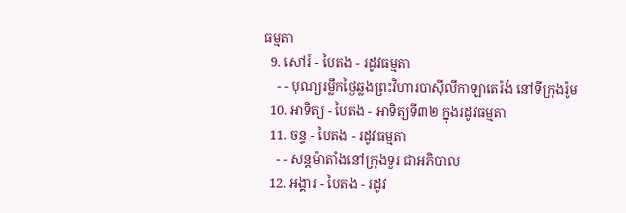ធម្មតា
  9. សៅរ៍ - បៃតង - រដូវធម្មតា
    - - បុណ្យរម្លឹកថ្ងៃឆ្លងព្រះវិហារបាស៊ីលីកាឡាតេរ៉ង់ នៅទីក្រុងរ៉ូម
  10. អាទិត្យ - បៃតង - អាទិត្យទី៣២ ក្នុងរដូវធម្មតា
  11. ចន្ទ - បៃតង - រដូវធម្មតា
    - - សន្ដម៉ាតាំងនៅក្រុងទួរ ជាអភិបាល
  12. អង្គារ - បៃតង - រដូវ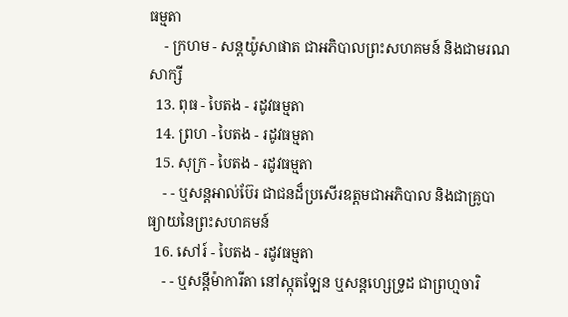ធម្មតា
    - ក្រហម - សន្ដយ៉ូសាផាត ជាអភិបាលព្រះសហគមន៍ និងជាមរណសាក្សី
  13. ពុធ - បៃតង - រដូវធម្មតា
  14. ព្រហ - បៃតង - រដូវធម្មតា
  15. សុក្រ - បៃតង - រដូវធម្មតា
    - - ឬសន្ដអាល់ប៊ែរ ជាជនដ៏ប្រសើរឧត្ដមជាអភិបាល និងជាគ្រូបាធ្យាយនៃព្រះសហគមន៍
  16. សៅរ៍ - បៃតង - រដូវធម្មតា
    - - ឬសន្ដីម៉ាការីតា នៅស្កុតឡែន ឬសន្ដហ្សេទ្រូដ ជាព្រហ្មចារិ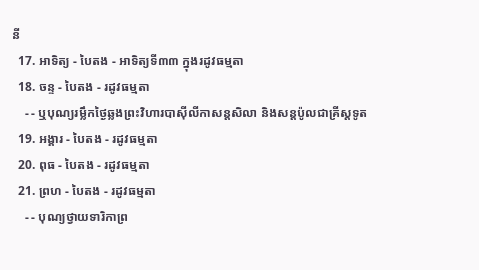នី
  17. អាទិត្យ - បៃតង - អាទិត្យទី៣៣ ក្នុងរដូវធម្មតា
  18. ចន្ទ - បៃតង - រដូវធម្មតា
    - - ឬបុណ្យរម្លឹកថ្ងៃឆ្លងព្រះវិហារបាស៊ីលីកាសន្ដសិលា និងសន្ដប៉ូលជាគ្រីស្ដទូត
  19. អង្គារ - បៃតង - រដូវធម្មតា
  20. ពុធ - បៃតង - រដូវធម្មតា
  21. ព្រហ - បៃតង - រដូវធម្មតា
    - - បុណ្យថ្វាយទារិកាព្រ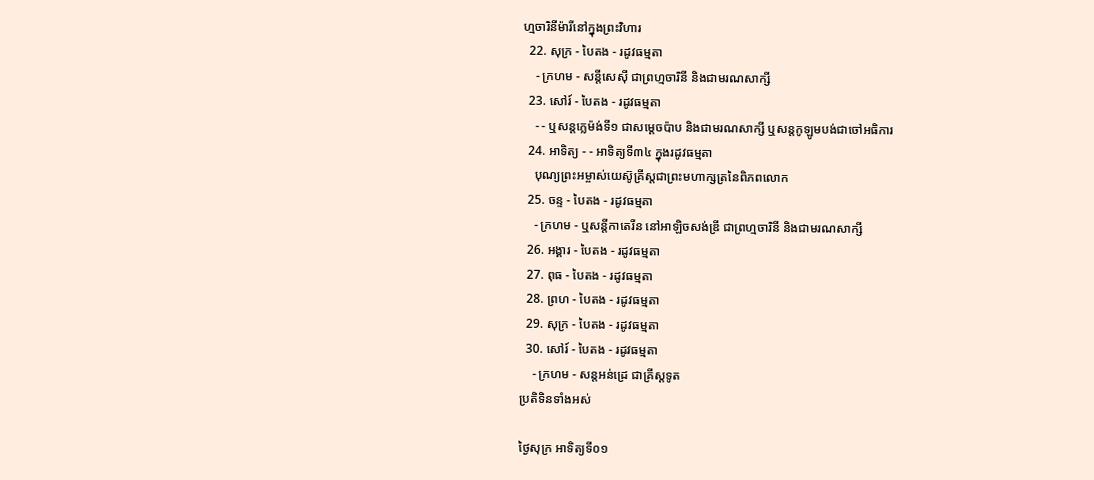ហ្មចារិនីម៉ារីនៅក្នុងព្រះវិហារ
  22. សុក្រ - បៃតង - រដូវធម្មតា
    - ក្រហម - សន្ដីសេស៊ី ជាព្រហ្មចារិនី និងជាមរណសាក្សី
  23. សៅរ៍ - បៃតង - រដូវធម្មតា
    - - ឬសន្ដក្លេម៉ង់ទី១ ជាសម្ដេចប៉ាប និងជាមរណសាក្សី ឬសន្ដកូឡូមបង់ជាចៅអធិការ
  24. អាទិត្យ - - អាទិត្យទី៣៤ ក្នុងរដូវធម្មតា
    បុណ្យព្រះអម្ចាស់យេស៊ូគ្រីស្ដជាព្រះមហាក្សត្រនៃពិភពលោក
  25. ចន្ទ - បៃតង - រដូវធម្មតា
    - ក្រហម - ឬសន្ដីកាតេរីន នៅអាឡិចសង់ឌ្រី ជាព្រហ្មចារិនី និងជាមរណសាក្សី
  26. អង្គារ - បៃតង - រដូវធម្មតា
  27. ពុធ - បៃតង - រដូវធម្មតា
  28. ព្រហ - បៃតង - រដូវធម្មតា
  29. សុក្រ - បៃតង - រដូវធម្មតា
  30. សៅរ៍ - បៃតង - រដូវធម្មតា
    - ក្រហម - សន្ដអន់ដ្រេ ជាគ្រីស្ដទូត
ប្រតិទិនទាំងអស់

ថ្ងៃសុក្រ អាទិត្យទី០១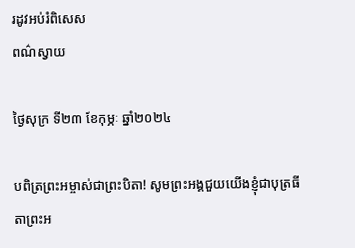រដូវអប់រំពិសេស
ពណ៌ស្វាយ

ថ្ងៃសុក្រ ទី២៣ ខែកុម្ភៈ ឆ្នាំ២០២៤

បពិត្រព្រះអម្ចាស់ជាព្រះបិតា! សូមព្រះអង្គជួយយើងខ្ញុំជាបុត្រធីតាព្រះអ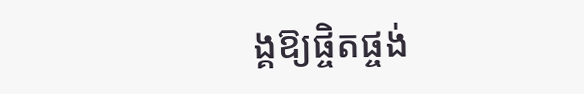ង្គឱ្យផ្ចិតផ្ចង់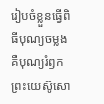រៀបចំខ្លួនធ្វើពិធីបុណ្យចម្លង គឺបុណ្យរំឭកព្រះយេស៊ូសោ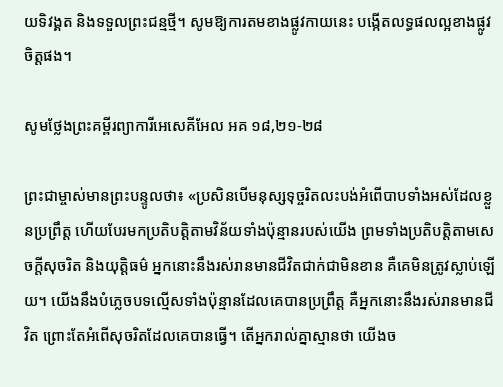យទិវង្គត និងទទួលព្រះជន្មថ្មី។ សូមឱ្យការតមខាងផ្លូវកាយនេះ បង្កើតលទ្ធផលល្អខាងផ្លូវចិត្តផង។

សូមថ្លែងព្រះគម្ពីរព្យាការីអេសេគីអែល អគ ១៨,២១-២៨

ព្រះជាម្ចាស់មានព្រះបន្ទូលថា៖ «ប្រសិនបើមនុស្សទុច្ចរិតលះបង់អំពើបាបទាំងអស់ដែលខ្លួនប្រព្រឹត្ត ហើយបែរមកប្រតិបត្តិតាមវិន័យទាំងប៉ុន្មានរបស់យើង ព្រមទាំងប្រតិបត្តិតាមសេចក្តីសុចរិត និងយុតិ្តធម៌ អ្នកនោះនឹងរស់រានមានជីវិតជាក់ជាមិនខាន គឺគេមិនត្រូវស្លាប់ឡើយ។ យើងនឹងបំភ្លេចបទល្មើសទាំងប៉ុន្មានដែលគេបានប្រព្រឹត្ត គឺអ្នកនោះនឹងរស់រានមានជីវិត ព្រោះតែអំពើសុចរិតដែលគេបានធ្វើ។ តើអ្នករាល់គ្នាស្មានថា យើងច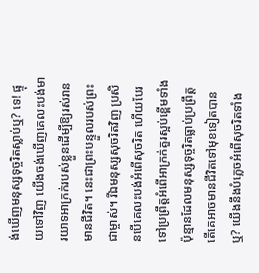ង់ឃើញមនុស្សទុច្ចរិតស្លាប់ឬ? ទេ! ផ្ទុយទៅវិញ យើងចង់ឃើញគេលះបង់មារយាទអាក្រក់របស់ខ្លួនដើម្បីឱ្យរស់រានមានជីវិត។ នេះជាព្រះបន្ទួលរបស់ព្រះជាម្ចាស់។ រីឯមនុស្សសុចរិតវិញ ប្រសិនបើគេលះបង់អំពើសុចរិត ហើយបែរទៅប្រព្រឹត្តអំពើអាក្រក់គួរស្អប់ខ្ពើមទាំងប៉ុន្មានដែលមនុស្សទុច្ចរិតធ្លាប់ប្រព្រឹត្ត តើគេអាចមានជីវិតទៅមុខទៀតបានឬ? យើងនឹងបំភ្លេចអំពើសុចរិតទាំង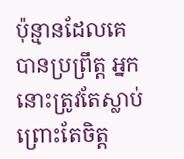ប៉ុន្មានដែលគេបានប្រព្រឹត្ត អ្នកនោះត្រូវតែស្លាប់ព្រោះតែចិត្ត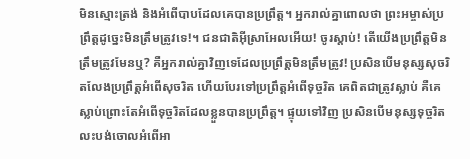មិនស្មោះត្រង់ និងអំពើបាបដែលគេបានប្រព្រឹត្ត។ អ្នករាល់គ្នាពោលថា ព្រះអម្ចាស់ប្រព្រឹត្តដូច្នេះមិនត្រឹមត្រូវទេ!។ ជនជាតិអ៊ីស្រាអែលអើយ! ចូរស្តាប់! តើយើងប្រព្រឹត្តមិនត្រឹមត្រូវមែនឬ? គឺអ្នករាល់គ្នាវិញទេដែលប្រព្រឹត្តមិនត្រឹមត្រូវ! ប្រសិនបើមនុស្សសុចរិតលែងប្រព្រឹត្តអំពើសុចរិត ហើយបែរទៅប្រព្រឹត្តអំពើទុច្ចរិត គេពិតជាត្រូវស្លាប់ គឺគេស្លាប់ព្រោះតែអំពើទុច្ចរិតដែលខ្លួនបានប្រព្រឹត្ត។ ផ្ទុយទៅវិញ ប្រសិនបើមនុស្សទុច្ចរិតលះបង់ចោលអំពើអា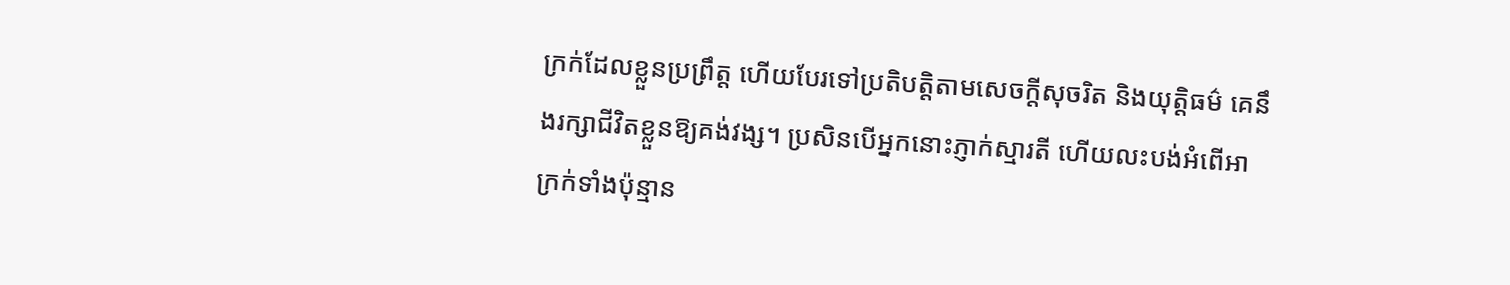ក្រក់ដែលខ្លួនប្រព្រឹត្ត ហើយបែរទៅប្រតិបត្តិតាមសេចក្តីសុចរិត និងយុត្តិធម៌ គេនឹងរក្សាជីវិតខ្លួនឱ្យគង់វង្ស។ ប្រសិនបើអ្នកនោះភ្ញាក់ស្មារតី ហើយលះបង់អំពើអាក្រក់ទាំងប៉ុន្មាន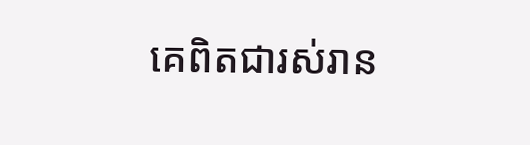គេពិតជារស់រាន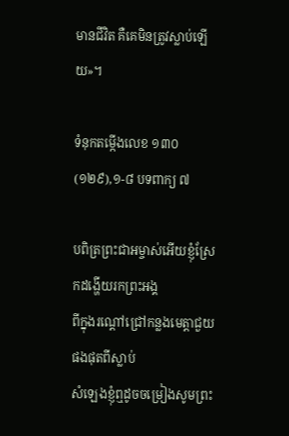មានជីវិត គឺគេមិនត្រូវស្លាប់ឡើយ»។

ទំនុកតម្កើងលេខ ១៣០ (១២៩),១-៨ បទពាក្យ ៧

បពិត្រព្រះជាអម្ចាស់អើយខ្ញុំស្រែកដង្ហើយរកព្រះអង្គ
ពីក្នុងរណ្តៅជ្រៅកន្លងមេត្តាជួយផងផុតពីស្លាប់
សំឡេងខ្ញុំឮដូចចម្រៀងសូមព្រះ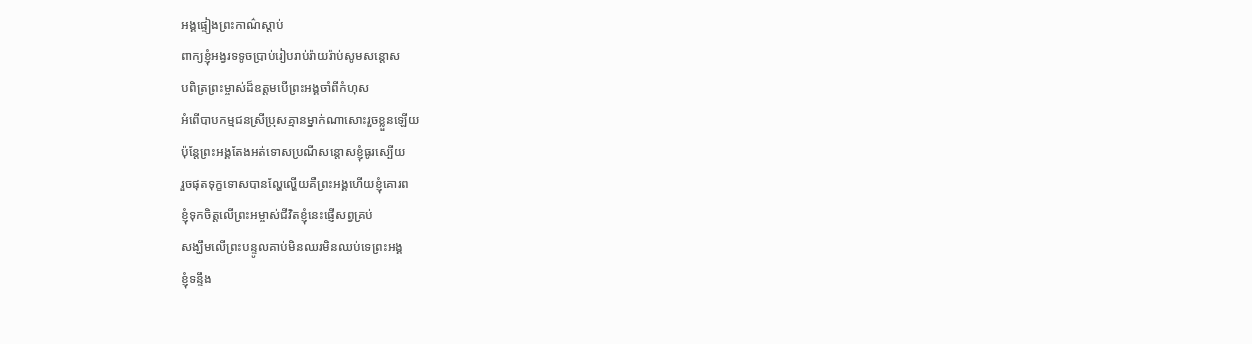អង្គផ្ទៀងព្រះកាណ៌ស្តាប់
ពាក្យខ្ញុំអង្វរទទូចប្រាប់រៀបរាប់រ៉ាយរ៉ាប់សូមសន្តោស
បពិត្រព្រះម្ចាស់ដ៏ឧត្តមបើព្រះអង្គចាំពីកំហុស
អំពើបាបកម្មជនស្រីប្រុសគ្មានម្នាក់ណាសោះរួចខ្លួនឡើយ
ប៉ុន្តែព្រះអង្គតែងអត់ទោសប្រណីសន្តោសខ្ញុំធូរស្បើយ
រួចផុតទុក្ខទោសបានល្ហែល្ហើយគឺព្រះអង្គហើយខ្ញុំគោរព
ខ្ញុំទុកចិត្តលើព្រះអម្ចាស់ជីវិតខ្ញុំនេះផ្ញើសព្វគ្រប់
សង្ឃឹមលើព្រះបន្ទូលគាប់មិនឈរមិនឈប់ទេព្រះអង្គ
ខ្ញុំទន្ទឹង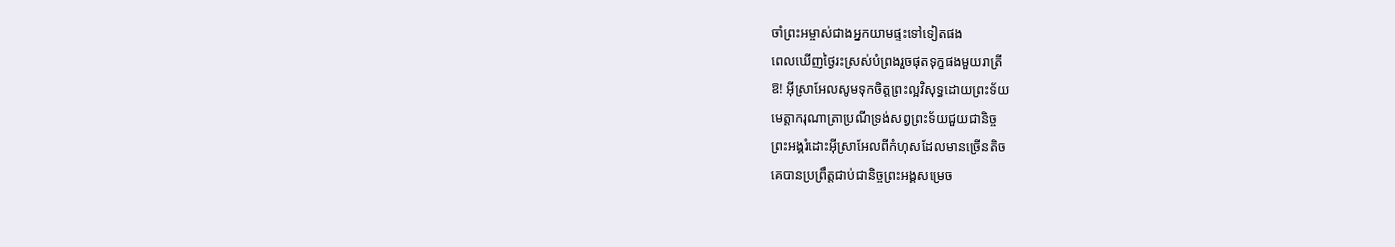ចាំព្រះអម្ចាស់ជាងអ្នកយាមផ្ទះទៅទៀតផង
ពេលឃើញថ្ងៃរះស្រស់បំព្រងរួចផុតទុក្ខផងមួយរាត្រី
ឱ! អ៊ីស្រាអែលសូមទុកចិត្តព្រះល្អវិសុទ្ធដោយព្រះទ័យ
មេត្តាករុណាត្រាប្រណីទ្រង់សព្វព្រះទ័យជួយជានិច្ច
ព្រះអង្គរំដោះអ៊ីស្រាអែលពីកំហុសដែលមានច្រើនតិច
គេបានប្រព្រឹត្តជាប់ជានិច្ចព្រះអង្គសម្រេច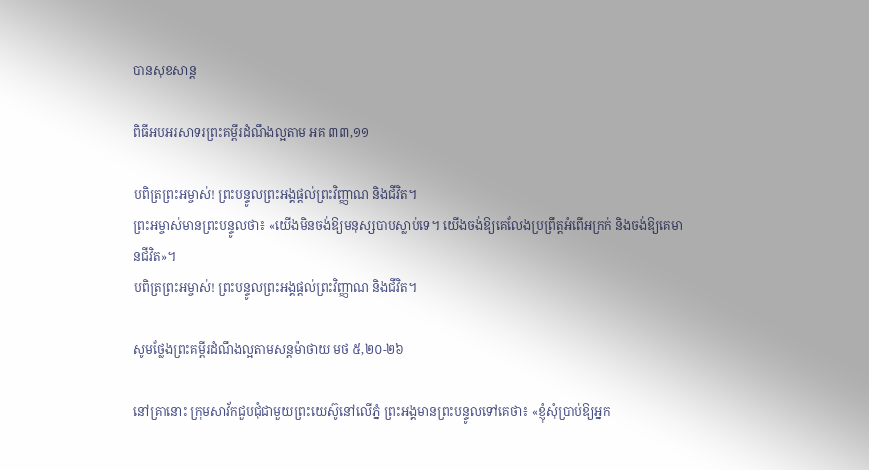បានសុខសាន្ត

ពិធីអបអរសាទរព្រះគម្ពីរដំណឹងល្អតាម អគ ៣៣,១១

បពិត្រព្រះអម្ចាស់! ព្រះបន្ទូលព្រះអង្គផ្តល់ព្រះវិញ្ញាណ និងជីវិត។
ព្រះអម្ចាស់មានព្រះបន្ទូលថា៖ «យើងមិនចង់ឱ្យមនុស្សបាបស្លាប់ទេ។ យើងចង់ឱ្យគេលែងប្រព្រឹត្តអំពើអក្រក់ និងចង់ឱ្យគេមានជីវិត»។
បពិត្រព្រះអម្ចាស់! ព្រះបន្ទូលព្រះអង្គផ្តល់ព្រះវិញ្ញាណ និងជីវិត។

សូមថ្លែងព្រះគម្ពីរដំណឹងល្អតាមសន្តម៉ាថាយ មថ ៥,២០-២៦

នៅគ្រានោះ ក្រុមសាវ័កជួបជុំជាមួយព្រះយេស៊ូនៅលើភ្នំ ព្រះអង្គមានព្រះបន្ទូលទៅគេថា៖ «ខ្ញុំសុំប្រាប់ឱ្យអ្នក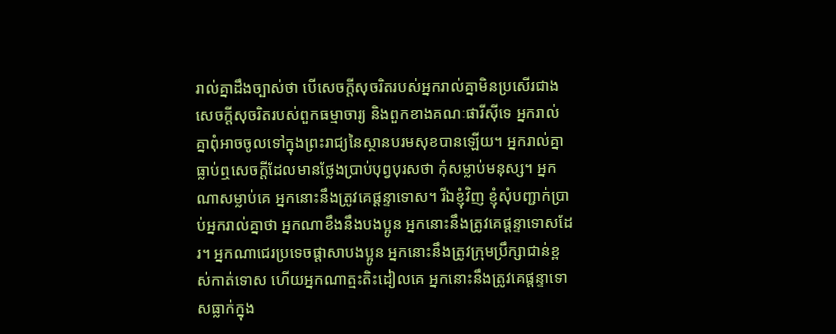រាល់គ្នាដឹងច្បាស់ថា បើសេចក្តីសុចរិតរបស់អ្នករាល់គ្នាមិនប្រសើរជាងសេចក្តីសុចរិតរបស់ពួកធម្មាចារ្យ និងពួកខាងគណៈផារីស៊ីទេ អ្នករាល់គ្នាពុំអាចចូលទៅក្នុងព្រះរាជ្យនៃស្ថានបរមសុខបានឡើយ។ អ្នករាល់គ្នាធ្លាប់ឮសេចក្តីដែលមានថ្លែងប្រាប់បុព្វបុរសថា កុំសម្លាប់មនុស្ស។ អ្នកណាសម្លាប់គេ អ្នកនោះនឹងត្រូវគេផ្តន្ទាទោស។ រីឯខ្ញុំវិញ ខ្ញុំសុំបញ្ជាក់ប្រាប់អ្នករាល់គ្នាថា អ្នកណាខឹងនឹងបងប្អូន អ្នកនោះនឹងត្រូវគេផ្តន្ទាទោសដែរ។ អ្នកណាជេរប្រទេចផ្តាសាបងប្អូន អ្នកនោះនឹងត្រូវក្រុមប្រឹក្សាជាន់ខ្ពស់កាត់ទោស ហើយអ្នកណាត្មះតិះដៀលគេ អ្នកនោះនឹងត្រូវគេផ្តន្ទាទោសធ្លាក់ក្នុង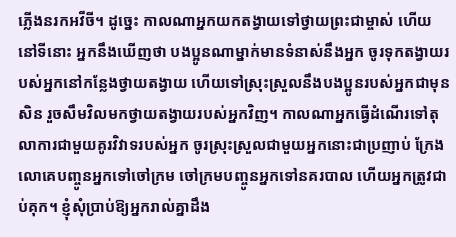ភ្លើងនរកអវីចី។ ដូច្នេះ កាលណាអ្នកយកតង្វាយទៅថ្វាយព្រះជាម្ចាស់ ហើយនៅទីនោះ អ្នកនឹងឃើញថា បងប្អូនណាម្នាក់មានទំនាស់នឹងអ្នក ចូរទុកតង្វាយរបស់អ្នកនៅកន្លែងថ្វាយតង្វាយ ហើយទៅស្រុះស្រួលនឹងបងប្អូនរបស់អ្នកជាមុនសិន រួចសឹមវិលមកថ្វាយតង្វាយរបស់អ្នកវិញ។ កាលណាអ្នកធ្វើដំណើរទៅតុលាការជាមួយគូរវិវាទរបស់អ្នក ចូរស្រុះស្រួលជាមួយអ្នកនោះជាប្រញាប់ ក្រែងលោគេបញ្ចូនអ្នកទៅចៅក្រម ចៅក្រមបញ្ចូនអ្នកទៅនគរបាល ហើយអ្នកត្រូវជាប់គុក។ ខ្ញុំសុំប្រាប់ឱ្យអ្នករាល់គ្នាដឹង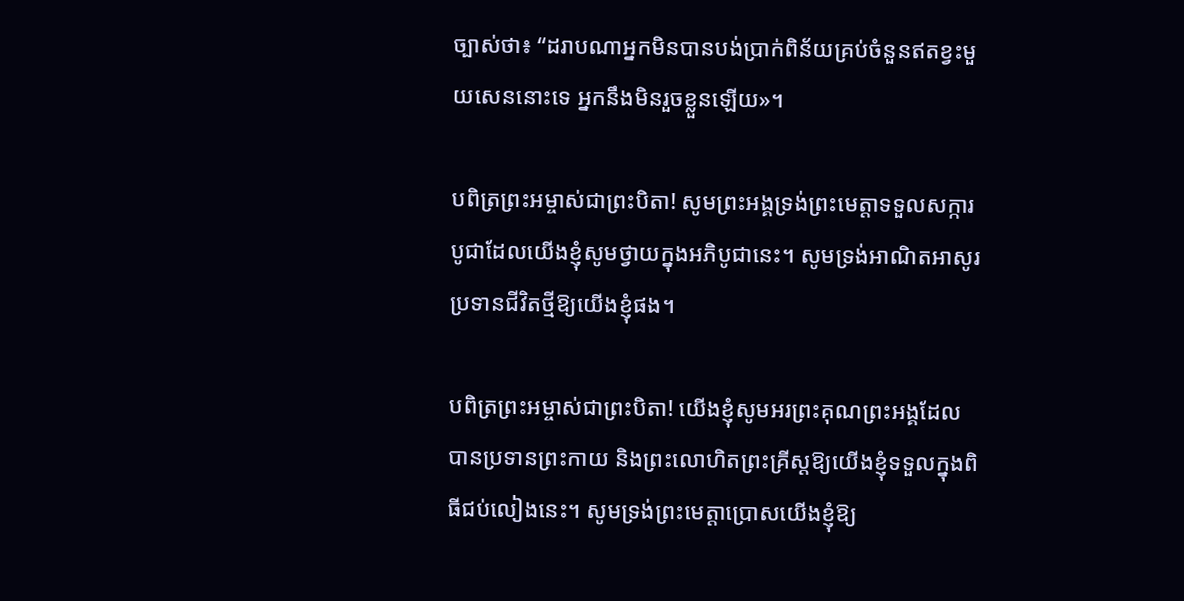ច្បាស់ថា៖ “ដរាបណាអ្នកមិនបានបង់ប្រាក់ពិន័យគ្រប់ចំនួនឥតខ្វះមួយសេននោះទេ អ្នកនឹងមិនរួចខ្លួនឡើយ»។

បពិត្រព្រះអម្ចាស់ជាព្រះបិតា! សូមព្រះអង្គទ្រង់ព្រះមេត្តាទទួលសក្ការបូជាដែលយើងខ្ញុំសូមថ្វាយក្នុងអភិបូជានេះ។ សូមទ្រង់អាណិតអាសូរប្រទានជីវិតថ្មីឱ្យយើងខ្ញុំផង។

បពិត្រព្រះអម្ចាស់ជាព្រះបិតា! យើងខ្ញុំសូមអរព្រះគុណព្រះអង្គដែលបានប្រទានព្រះកាយ និងព្រះលោហិតព្រះគ្រីស្តឱ្យយើងខ្ញុំទទួលក្នុងពិធីជប់លៀងនេះ។ សូមទ្រង់ព្រះមេត្តាប្រោសយើងខ្ញុំឱ្យ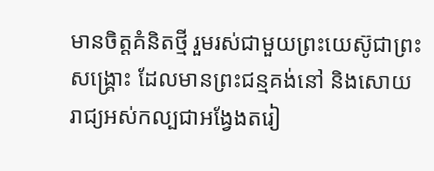មានចិត្តគំនិតថ្មី រួមរស់ជាមួយព្រះយេស៊ូជាព្រះសង្គ្រោះ ដែលមានព្រះជន្មគង់នៅ និងសោយរាជ្យអស់កល្បជាអង្វែងតរៀ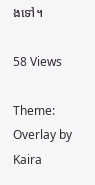ងទៅ។

58 Views

Theme: Overlay by Kaira